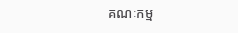គណៈកម្ម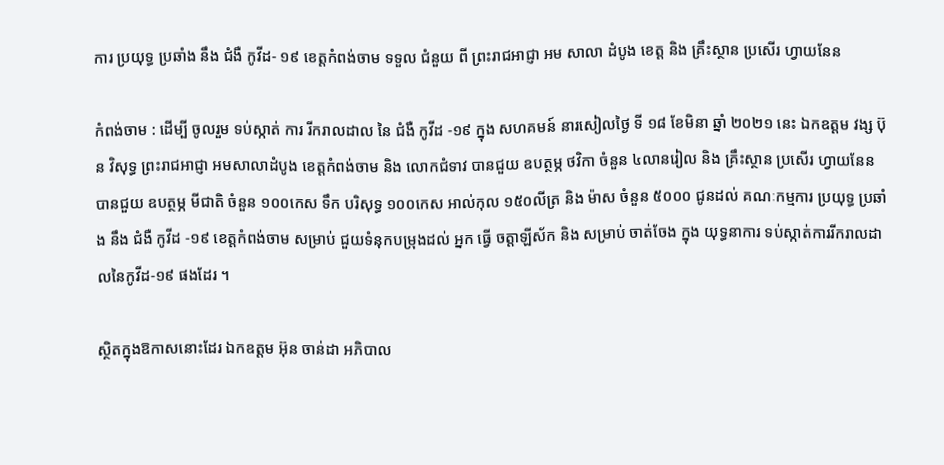ការ ប្រយុទ្ធ ប្រឆាំង នឹង ជំងឺ កូវីដ- ១៩ ខេត្តកំពង់ចាម ទទួល ជំនួយ ពី ព្រះរាជអាជ្ញា អម សាលា ដំបូង ខេត្ត និង គ្រឹះស្ថាន ប្រសើរ ហ្វាយនែន

កំពង់ចាម : ដេីម្បី ចូលរួម ទប់ស្កាត់ ការ រីករាលដាល នៃ ជំងឺ កូវីដ -១៩ ក្នុង សហគមន៍ នារសៀលថ្ងៃ ទី ១៨ ខែមិនា ឆ្នាំ ២០២១ នេះ ឯកឧត្ដម វង្ស ប៊ុន វិសុទ្ធ ព្រះរាជអាជ្ញា អមសាលាដំបូង ខេត្តកំពង់ចាម និង លោកជំទាវ បានជួយ ឧបត្ថម្ភ ថវិកា ចំនួន ៤លានរៀល និង គ្រឹះស្ថាន ប្រសើរ ហ្វាយនែន បានជួយ ឧបត្ថម្ភ មីជាតិ ចំនួន ១០០កេស ទឹក បរិសុទ្ធ ១០០កេស អាល់កុល ១៥០លីត្រ និង ម៉ាស ចំនួន ៥០០០ ជូនដល់ គណៈកម្មការ ប្រយុទ្ធ ប្រឆាំង នឹង ជំងឺ កូវីដ -១៩ ខេត្តកំពង់ចាម សម្រាប់ ជួយទំនុកបម្រុងដល់ អ្នក ធ្វើ ចត្តាឡីស័ក និង សម្រាប់ ចាត់ចែង ក្នុង យុទ្ធនាការ ទប់ស្កាត់ការរីករាលដាលនៃកូវីដ-១៩ ផងដែរ ។

ស្ថិតក្នុងឱកាសនោះដែរ ឯកឧត្តម អ៊ុន ចាន់ដា អភិបាល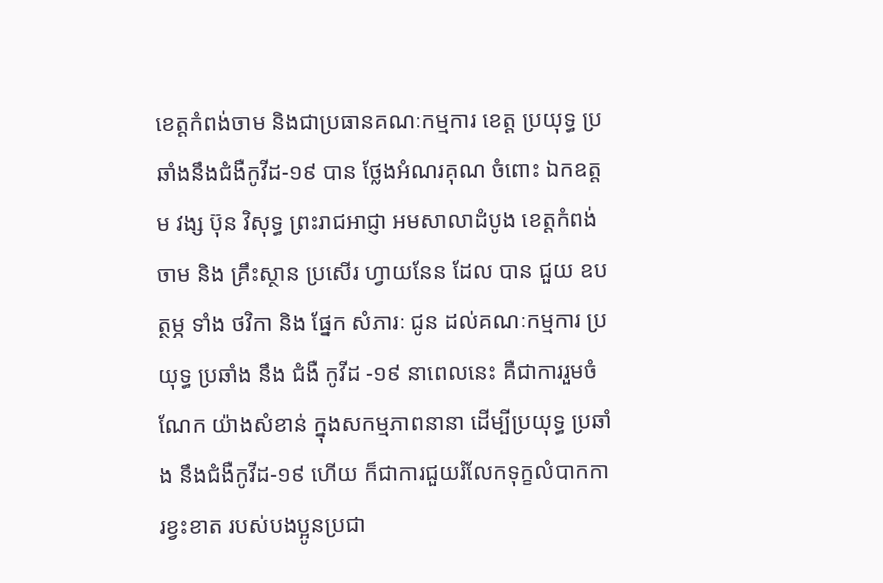ខេត្តកំពង់ចាម និងជាប្រធានគណៈកម្មការ ខេត្ត ប្រយុទ្ធ ប្រឆាំងនឹងជំងឺកូវីដ-១៩ បាន ថ្លែងអំណរគុណ ចំពោះ ឯកឧត្តម វង្ស ប៊ុន វិសុទ្ធ ព្រះរាជអាជ្ញា អមសាលាដំបូង ខេត្តកំពង់ចាម និង គ្រឹះស្ថាន ប្រសើរ ហ្វាយនែន ដែល បាន ជួយ ឧបត្ថម្ភ ទាំង ថវិកា និង ផ្នែក សំភារៈ ជូន ដល់គណៈកម្មការ ប្រយុទ្ធ ប្រឆាំង នឹង ជំងឺ កូវីដ -១៩ នាពេលនេះ គឺជាការរួមចំណែក យ៉ាងសំខាន់ ក្នុងសកម្មភាពនានា ដើម្បីប្រយុទ្ធ ប្រឆាំង នឹងជំងឺកូវីដ-១៩ ហើយ ក៏ជាការជួយរំលែកទុក្ខលំបាកការខ្វះខាត របស់បងប្អូនប្រជា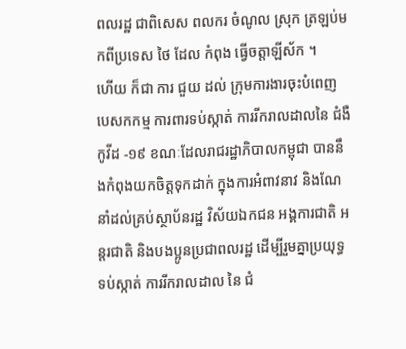ពលរដ្ឋ ជាពិសេស ពលករ ចំណូល ស្រុក ត្រឡប់មកពីប្រទេស ថៃ ដែល កំពុង ធ្វើចត្តាឡីស័ក ។
ហើយ ក៏ជា ការ ជួយ ដល់ ក្រុមការងារចុះបំពេញ បេសកកម្ម ការពារទប់ស្កាត់ ការរីករាលដាលនៃ ជំងឺ កូវីដ -១៩ ខណៈដែលរាជរដ្ឋាភិបាលកម្ពុជា បាននឹងកំពុងយកចិត្តទុកដាក់ ក្នុងការអំពាវនាវ និងណែនាំដល់គ្រប់ស្ថាប័នរដ្ឋ វិស័យឯកជន អង្គការជាតិ អន្តរជាតិ និងបងប្អូនប្រជាពលរដ្ឋ ដេីម្បីរួមគ្នាប្រយុទ្ធ ទប់ស្កាត់ ការរីករាលដាល នៃ ជំ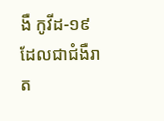ងឺ កូវីដ-១៩ ដែលជាជំងឺរាត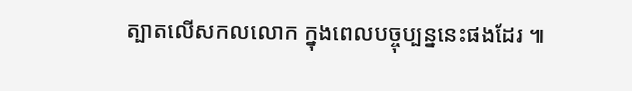ត្បាតលេីសកលលោក ក្នុងពេលបច្ចុប្បន្ននេះផងដែរ ៕